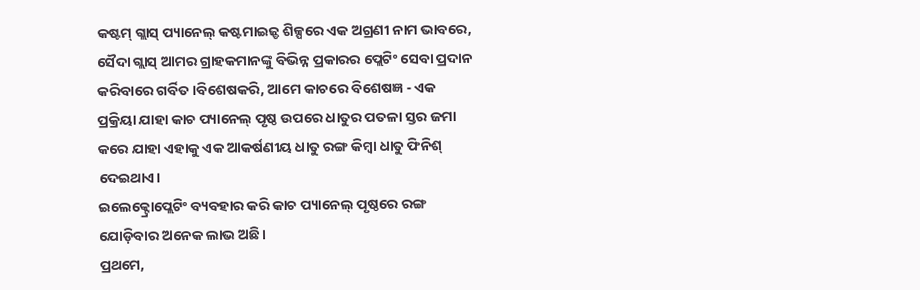କଷ୍ଟମ୍ ଗ୍ଲାସ୍ ପ୍ୟାନେଲ୍ କଷ୍ଟମାଇଜ୍ଡ ଶିଳ୍ପରେ ଏକ ଅଗ୍ରଣୀ ନାମ ଭାବରେ, ସୈଦା ଗ୍ଲାସ୍ ଆମର ଗ୍ରାହକମାନଙ୍କୁ ବିଭିନ୍ନ ପ୍ରକାରର ପ୍ଲେଟିଂ ସେବା ପ୍ରଦାନ କରିବାରେ ଗର୍ବିତ।ବିଶେଷକରି, ଆମେ କାଚରେ ବିଶେଷଜ୍ଞ - ଏକ ପ୍ରକ୍ରିୟା ଯାହା କାଚ ପ୍ୟାନେଲ୍ ପୃଷ୍ଠ ଉପରେ ଧାତୁର ପତଳା ସ୍ତର ଜମା କରେ ଯାହା ଏହାକୁ ଏକ ଆକର୍ଷଣୀୟ ଧାତୁ ରଙ୍ଗ କିମ୍ବା ଧାତୁ ଫିନିଶ୍ ଦେଇଥାଏ।
ଇଲେକ୍ଟ୍ରୋପ୍ଲେଟିଂ ବ୍ୟବହାର କରି କାଚ ପ୍ୟାନେଲ୍ ପୃଷ୍ଠରେ ରଙ୍ଗ ଯୋଡ଼ିବାର ଅନେକ ଲାଭ ଅଛି।
ପ୍ରଥମେ,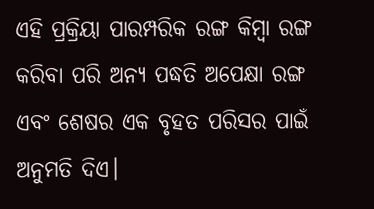ଏହି ପ୍ରକ୍ରିୟା ପାରମ୍ପରିକ ରଙ୍ଗ କିମ୍ବା ରଙ୍ଗ କରିବା ପରି ଅନ୍ୟ ପଦ୍ଧତି ଅପେକ୍ଷା ରଙ୍ଗ ଏବଂ ଶେଷର ଏକ ବୃହତ ପରିସର ପାଇଁ ଅନୁମତି ଦିଏ।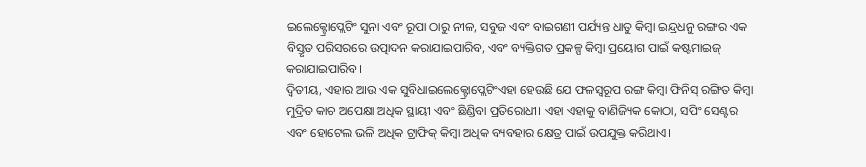ଇଲେକ୍ଟ୍ରୋପ୍ଲେଟିଂ ସୁନା ଏବଂ ରୂପା ଠାରୁ ନୀଳ, ସବୁଜ ଏବଂ ବାଇଗଣୀ ପର୍ଯ୍ୟନ୍ତ ଧାତୁ କିମ୍ବା ଇନ୍ଦ୍ରଧନୁ ରଙ୍ଗର ଏକ ବିସ୍ତୃତ ପରିସରରେ ଉତ୍ପାଦନ କରାଯାଇପାରିବ, ଏବଂ ବ୍ୟକ୍ତିଗତ ପ୍ରକଳ୍ପ କିମ୍ବା ପ୍ରୟୋଗ ପାଇଁ କଷ୍ଟମାଇଜ୍ କରାଯାଇପାରିବ।
ଦ୍ୱିତୀୟ, ଏହାର ଆଉ ଏକ ସୁବିଧାଇଲେକ୍ଟ୍ରୋପ୍ଲେଟିଂଏହା ହେଉଛି ଯେ ଫଳସ୍ୱରୂପ ରଙ୍ଗ କିମ୍ବା ଫିନିସ୍ ରଙ୍ଗିତ କିମ୍ବା ମୁଦ୍ରିତ କାଚ ଅପେକ୍ଷା ଅଧିକ ସ୍ଥାୟୀ ଏବଂ ଛିଣ୍ଡିବା ପ୍ରତିରୋଧୀ। ଏହା ଏହାକୁ ବାଣିଜ୍ୟିକ କୋଠା, ସପିଂ ସେଣ୍ଟର ଏବଂ ହୋଟେଲ ଭଳି ଅଧିକ ଟ୍ରାଫିକ୍ କିମ୍ବା ଅଧିକ ବ୍ୟବହାର କ୍ଷେତ୍ର ପାଇଁ ଉପଯୁକ୍ତ କରିଥାଏ।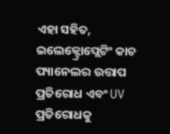ଏହା ସହିତ, ଇଲେକ୍ଟ୍ରୋପ୍ଲେଟିଂ କାଚ ପ୍ୟାନେଲର ଉତ୍ତାପ ପ୍ରତିରୋଧ ଏବଂ UV ପ୍ରତିରୋଧକୁ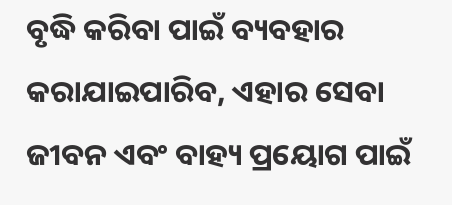ବୃଦ୍ଧି କରିବା ପାଇଁ ବ୍ୟବହାର କରାଯାଇପାରିବ, ଏହାର ସେବା ଜୀବନ ଏବଂ ବାହ୍ୟ ପ୍ରୟୋଗ ପାଇଁ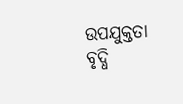ଉପଯୁକ୍ତତା ବୃଦ୍ଧି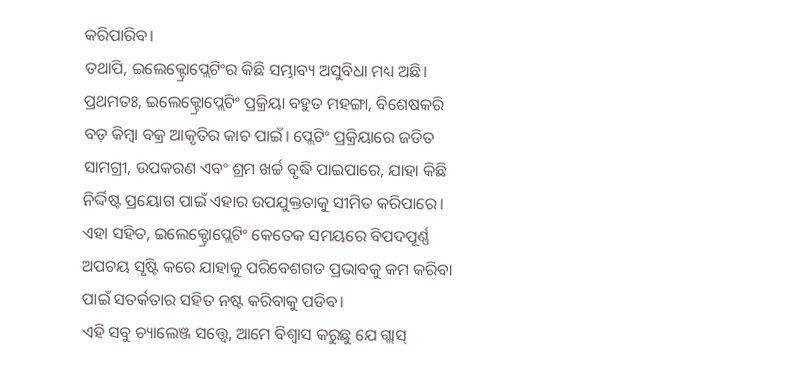କରିପାରିବ।
ତଥାପି, ଇଲେକ୍ଟ୍ରୋପ୍ଲେଟିଂର କିଛି ସମ୍ଭାବ୍ୟ ଅସୁବିଧା ମଧ୍ୟ ଅଛି। ପ୍ରଥମତଃ, ଇଲେକ୍ଟ୍ରୋପ୍ଲେଟିଂ ପ୍ରକ୍ରିୟା ବହୁତ ମହଙ୍ଗା, ବିଶେଷକରି ବଡ଼ କିମ୍ବା ବକ୍ର ଆକୃତିର କାଚ ପାଇଁ। ପ୍ଲେଟିଂ ପ୍ରକ୍ରିୟାରେ ଜଡିତ ସାମଗ୍ରୀ, ଉପକରଣ ଏବଂ ଶ୍ରମ ଖର୍ଚ୍ଚ ବୃଦ୍ଧି ପାଇପାରେ, ଯାହା କିଛି ନିର୍ଦ୍ଦିଷ୍ଟ ପ୍ରୟୋଗ ପାଇଁ ଏହାର ଉପଯୁକ୍ତତାକୁ ସୀମିତ କରିପାରେ। ଏହା ସହିତ, ଇଲେକ୍ଟ୍ରୋପ୍ଲେଟିଂ କେତେକ ସମୟରେ ବିପଦପୂର୍ଣ୍ଣ ଅପଚୟ ସୃଷ୍ଟି କରେ ଯାହାକୁ ପରିବେଶଗତ ପ୍ରଭାବକୁ କମ କରିବା ପାଇଁ ସତର୍କତାର ସହିତ ନଷ୍ଟ କରିବାକୁ ପଡିବ।
ଏହି ସବୁ ଚ୍ୟାଲେଞ୍ଜ ସତ୍ତ୍ୱେ, ଆମେ ବିଶ୍ୱାସ କରୁଛୁ ଯେ ଗ୍ଲାସ୍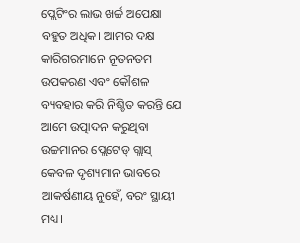ପ୍ଲେଟିଂର ଲାଭ ଖର୍ଚ୍ଚ ଅପେକ୍ଷା ବହୁତ ଅଧିକ। ଆମର ଦକ୍ଷ କାରିଗରମାନେ ନୂତନତମ ଉପକରଣ ଏବଂ କୌଶଳ ବ୍ୟବହାର କରି ନିଶ୍ଚିତ କରନ୍ତି ଯେ ଆମେ ଉତ୍ପାଦନ କରୁଥିବା ଉଚ୍ଚମାନର ପ୍ଲେଟେଡ୍ ଗ୍ଲାସ୍ କେବଳ ଦୃଶ୍ୟମାନ ଭାବରେ ଆକର୍ଷଣୀୟ ନୁହେଁ, ବରଂ ସ୍ଥାୟୀ ମଧ୍ୟ।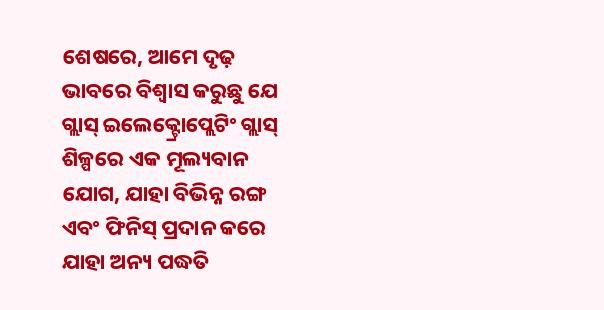ଶେଷରେ, ଆମେ ଦୃଢ଼ ଭାବରେ ବିଶ୍ୱାସ କରୁଛୁ ଯେ ଗ୍ଲାସ୍ ଇଲେକ୍ଟ୍ରୋପ୍ଲେଟିଂ ଗ୍ଲାସ୍ ଶିଳ୍ପରେ ଏକ ମୂଲ୍ୟବାନ ଯୋଗ, ଯାହା ବିଭିନ୍ନ ରଙ୍ଗ ଏବଂ ଫିନିସ୍ ପ୍ରଦାନ କରେ ଯାହା ଅନ୍ୟ ପଦ୍ଧତି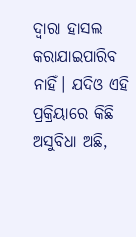ଦ୍ୱାରା ହାସଲ କରାଯାଇପାରିବ ନାହିଁ। ଯଦିଓ ଏହି ପ୍ରକ୍ରିୟାରେ କିଛି ଅସୁବିଧା ଅଛି,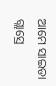ଆମେ ସାଇଡା ଗ୍ଲାସ୍ରେ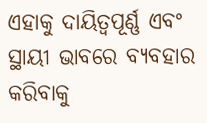ଏହାକୁ ଦାୟିତ୍ୱପୂର୍ଣ୍ଣ ଏବଂ ସ୍ଥାୟୀ ଭାବରେ ବ୍ୟବହାର କରିବାକୁ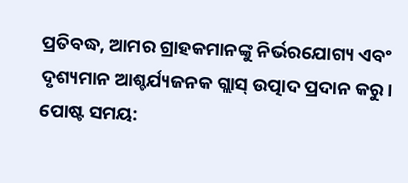ପ୍ରତିବଦ୍ଧ, ଆମର ଗ୍ରାହକମାନଙ୍କୁ ନିର୍ଭରଯୋଗ୍ୟ ଏବଂ ଦୃଶ୍ୟମାନ ଆଶ୍ଚର୍ଯ୍ୟଜନକ ଗ୍ଲାସ୍ ଉତ୍ପାଦ ପ୍ରଦାନ କରୁ।
ପୋଷ୍ଟ ସମୟ: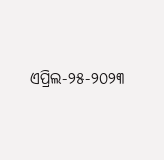ଏପ୍ରିଲ-୨୫-୨୦୨୩